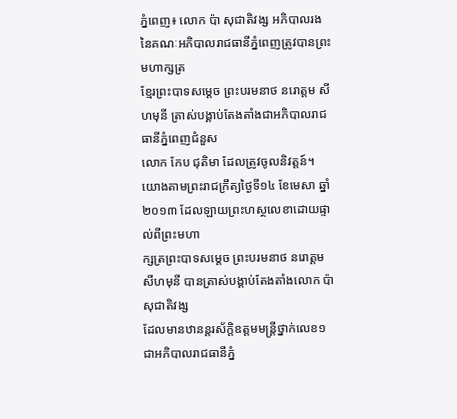ភ្នំពេញ៖ លោក ប៉ា សុជាតិវង្ស អភិបាលរងនៃគណៈអភិបាលរាជធានីភ្នំពេញត្រូវបានព្រះមហាក្សត្រ
ខ្មែរព្រះបាទសម្តេច ព្រះបរមនាថ នរោត្តម សីហមុនី ត្រាស់បង្គាប់តែងតាំងជាអភិបាលរាជធានីភ្នំពេញជំនួស
លោក កែប ជុតិមា ដែលត្រូវចូលនិវត្តន៍។
យោងតាមព្រះរាជក្រឹត្យថ្ងៃទី១៤ ខែមេសា ឆ្នាំ២០១៣ ដែលឡាយព្រះហស្ថលេខាដោយផ្ទាល់ពីព្រះមហា
ក្សត្រព្រះបាទសម្តេច ព្រះបរមនាថ នរោត្តម សីហមុនី បានត្រាស់បង្គាប់តែងតាំងលោក ប៉ា សុជាតិវង្ស
ដែលមានឋានន្តរស័ក្តិឧត្តមមន្រ្តីថ្នាក់លេខ១ ជាអភិបាលរាជធានីភ្នំ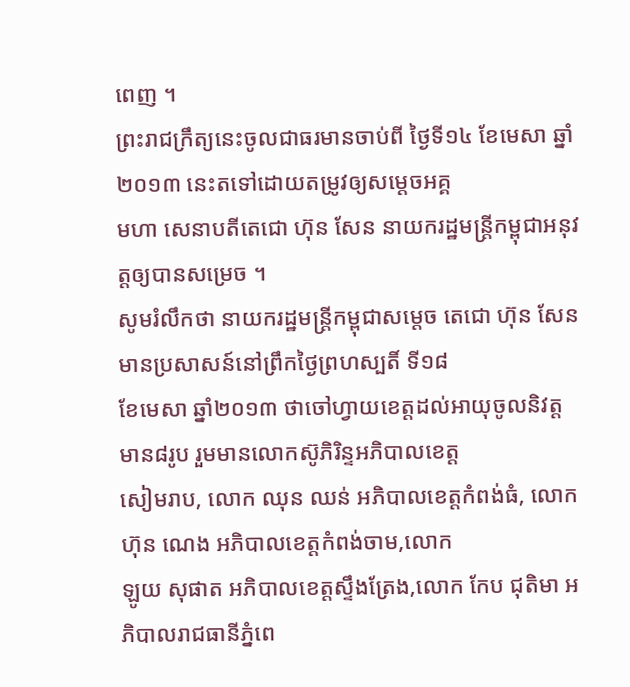ពេញ ។
ព្រះរាជក្រឹត្យនេះចូលជាធរមានចាប់ពី ថ្ងៃទី១៤ ខែមេសា ឆ្នាំ២០១៣ នេះតទៅដោយតម្រូវឲ្យសម្តេចអគ្គ
មហា សេនាបតីតេជោ ហ៊ុន សែន នាយករដ្ឋមន្រ្តីកម្ពុជាអនុវត្តឲ្យបានសម្រេច ។
សូមរំលឹកថា នាយករដ្ឋមន្រ្តីកម្ពុជាសម្តេច តេជោ ហ៊ុន សែន មានប្រសាសន៍នៅព្រឹកថ្ងៃព្រហស្បតិ៍ ទី១៨
ខែមេសា ឆ្នាំ២០១៣ ថាចៅហ្វាយខេត្តដល់អាយុចូលនិវត្តមាន៨រូប រួមមានលោកស៊ូភិរិន្ទអភិបាលខេត្ត
សៀមរាប, លោក ឈុន ឈន់ អភិបាលខេត្តកំពង់ធំ, លោក ហ៊ុន ណេង អភិបាលខេត្តកំពង់ចាម,លោក
ឡូយ សុផាត អភិបាលខេត្តស្ទឹងត្រែង,លោក កែប ជុតិមា អភិបាលរាជធានីភ្នំពេ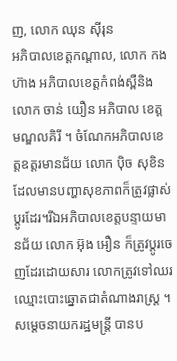ញ, លោក ឈុន ស៊ីរុន
អភិបាលខេត្តកណ្តាល, លោក កង ហ៊ាង អភិបាលខេត្តកំពង់ស្ពឺនិង លោក ចាន់ យឿន អភិបាល ខេត្ត
មណ្ឌលគិរី ។ ចំណែកអភិបាលខេត្តឧត្តរមានជ័យ លោក ប៉ិច សុខិន ដែលមានបញ្ហាសុខភាពក៏ត្រូវផ្លាស់
ប្តូរដែរ។រីឯអភិបាលខេត្តបន្ទាយមានជ័យ លោក អ៊ុង អឿន ក៏ត្រូវប្តូរចេញដែរដោយសារ លោកត្រូវទៅឈរ
ឈ្មោះបោះឆ្នោតជាតំណាងរាស្ត្រ ។
សម្តេចនាយករដ្ឋមន្រ្តី បានប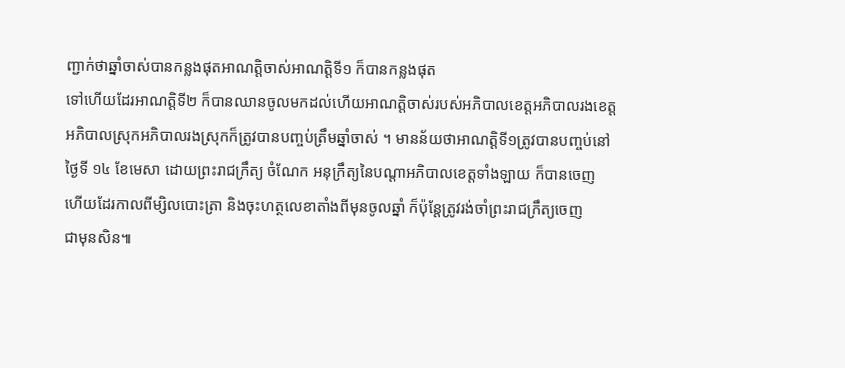ញ្ជាក់ថាឆ្នាំចាស់បានកន្លងផុតអាណត្តិចាស់អាណត្តិទី១ ក៏បានកន្លងផុត
ទៅហើយដែរអាណត្តិទី២ ក៏បានឈានចូលមកដល់ហើយអាណត្តិចាស់របស់អភិបាលខេត្តអភិបាលរងខេត្ត
អភិបាលស្រុកអភិបាលរងស្រុកក៏ត្រូវបានបញ្ចប់ត្រឹមឆ្នាំចាស់ ។ មានន័យថាអាណត្តិទី១ត្រូវបានបញ្ចប់នៅ
ថ្ងៃទី ១៤ ខែមេសា ដោយព្រះរាជក្រឹត្យ ចំណែក អនុក្រឹត្យនៃបណ្តាអភិបាលខេត្តទាំងឡាយ ក៏បានចេញ
ហើយដែរកាលពីម្សិលបោះត្រា និងចុះហត្ថលេខាតាំងពីមុនចូលឆ្នាំ ក៏ប៉ុន្តែត្រូវរង់ចាំព្រះរាជក្រឹត្យចេញ
ជាមុនសិន៕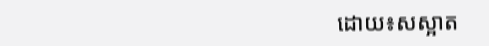ដោយ៖សស្អាត